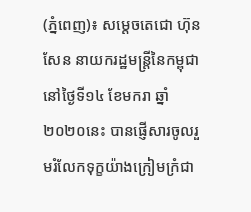(ភ្នំពេញ)៖ សម្តេចតេជោ ហ៊ុន សែន នាយករដ្ឋមន្ត្រីនៃកម្ពុជា នៅថ្ងៃទី១៤ ខែមករា ឆ្នាំ២០២០នេះ បានផ្ញេីសារចូលរួមរំលែកទុក្ខយ៉ាងក្រៀមក្រំជា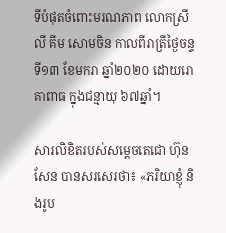ទីបំផុតចំពោះមរណភាព លោកស្រី លី គីម សោមចិន កាលពីរាត្រីថ្ងៃចន្ទ ទី១៣ ខែមករា ឆ្នាំ២០២០ ដោយរោគាពាធ ក្នុងជន្មាយុ ៦៧ឆ្នាំ។

សារលិខិតរបស់សម្តេចតេជោ ហ៊ុន សែន បានសរសេរថា៖ «ភរិយាខ្ញុំ និងរូប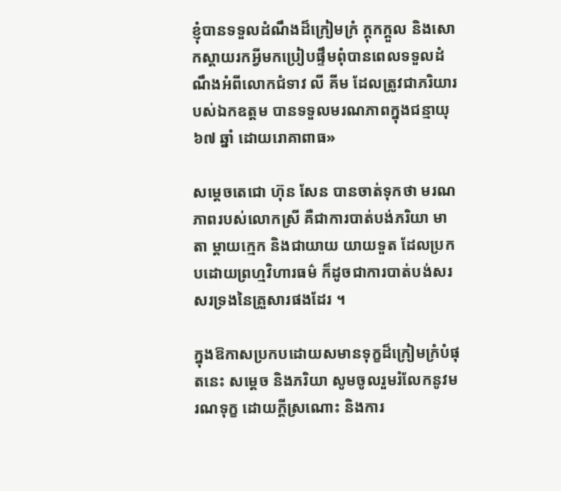ខ្ញុំបានទទួលដំណឹងដ៏ក្រៀមក្រំ ក្តុកក្តួល និងសោកស្តាយរកអ្វីមកប្រៀបផ្ទឹមពុំបានពេលទទួលដំណឹងអំពីលោកជំទាវ លី គីម ដែលត្រូវជាភរិយារបស់ឯកឧត្តម បានទទួលមរណភាពក្នុងជន្មាយុ៦៧ ឆ្នាំ ដោយរោគាពាធ»

សម្តេចតេជោ ហ៊ុន សែន បានចាត់ទុកថា មរណភាពរបស់លោកស្រី គឺជាការបាត់បង់ភរិយា មាតា ម្តាយក្មេក និងជាយាយ យាយទួត ដែលប្រកបដោយព្រហ្មវិហារធម៌ ក៏ដូចជាការបាត់បង់សរសរទ្រងនៃគ្រួសារផងដែរ ។

ក្នុងឱកាសប្រកបដោយសមានទុក្ខដ៏ក្រៀមក្រំបំផុតនេះ សម្តេច និងភរិយា សូមចូលរួមរំលែកនូវមរណទុក្ខ ដោយក្តីស្រណោះ និងការ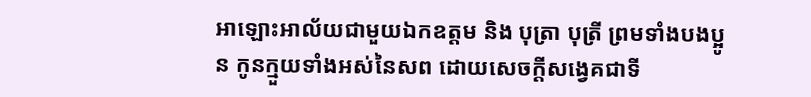អាឡោះអាល័យជាមួយឯកឧត្តម និង បុត្រា បុត្រី ព្រមទាំងបងប្អូន កូនក្មួយទាំងអស់នៃសព ដោយសេចក្តីសង្វេគជាទី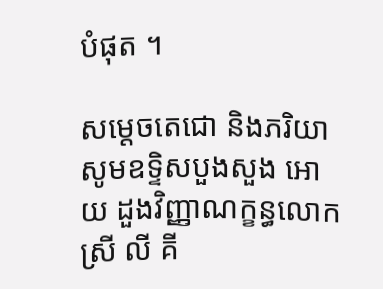បំផុត ។

សម្តេចតេជោ និងភរិយា សូមឧទ្ទិសបួងសួង អោយ ដួងវិញ្ញាណក្ខន្ធលោកស្រី លី គី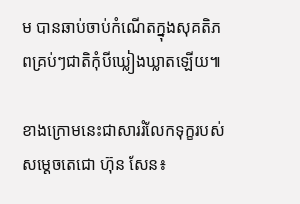ម បានឆាប់ចាប់កំណើតក្នុងសុគតិភពគ្រប់ៗជាតិកុំបីឃ្លៀងឃ្លាតឡើយ៕

ខាងក្រោមនេះជាសាររំលែកទុក្ខរបស់សម្តេចតេជោ ហ៊ុន សែន៖